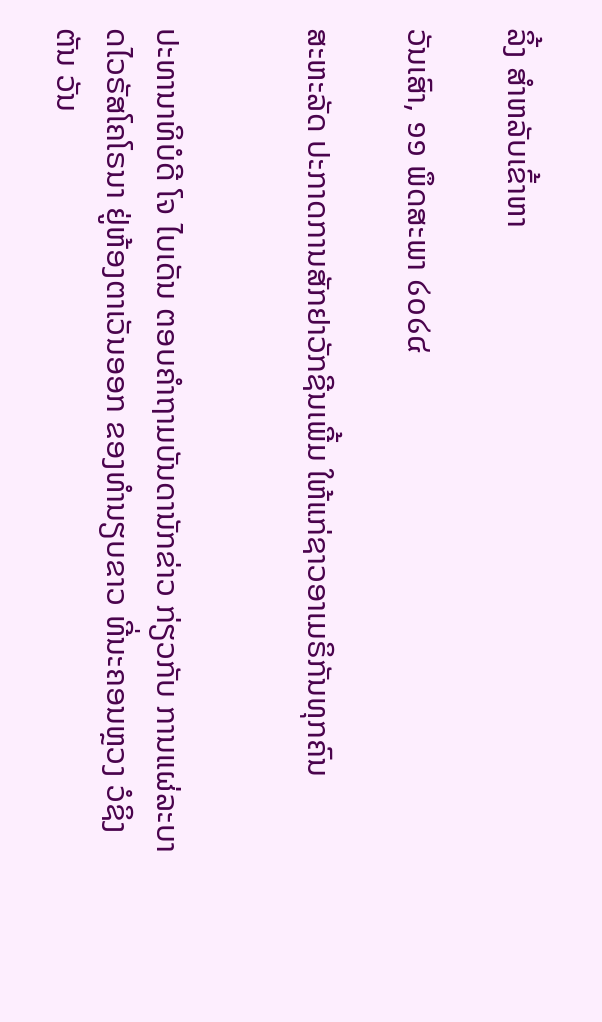ລິ້ງ ສຳຫລັບເຂົ້າຫາ

ວັນເສົາ, ໑໑ ພຶດສະພາ ໒໐໒໔

ສະຫະລັດ ປະກາດການສັກຢາວັກຊີນເພີ້ມ ໃຫ້ແກ່ຊາວອາເມຣິກັນທຸກຄົນ


ປະທານາທິບໍດີ ໂຈ ໄບເດັນ ຕອບຄຳຖາມບັນດານັກຂ່າວ ກ່ຽວກັບ ການແຜ່ລະບາດໄວຣັສໂຄໂຣນາ ຢູ່ຫ້ອງຕາເວັນອອກ ຂອງທຳນຽບຂາວ ທີ່ນະຄອນຫຼວງ ວໍຊິງຕັນ ວັນ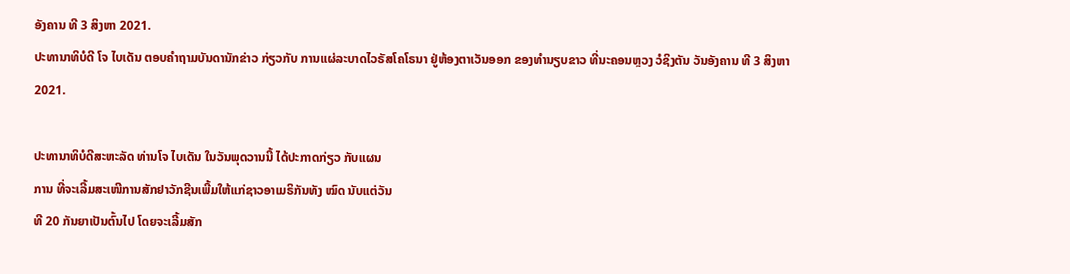ອັງຄານ ທີ 3 ສິງຫາ 2021.
ປະທານາທິບໍດີ ໂຈ ໄບເດັນ ຕອບຄຳຖາມບັນດານັກຂ່າວ ກ່ຽວກັບ ການແຜ່ລະບາດໄວຣັສໂຄໂຣນາ ຢູ່ຫ້ອງຕາເວັນອອກ ຂອງທຳນຽບຂາວ ທີ່ນະຄອນຫຼວງ ວໍຊິງຕັນ ວັນອັງຄານ ທີ 3 ສິງຫາ 2021.

ປະທານາທິບໍດີສະຫະລັດ ທ່ານໂຈ ໄບເດັນ ໃນວັນພຸດວານນີ້ ໄດ້ປະກາດກ່ຽວ ກັບແຜນ
ການ ທີ່ຈະເລີ້ມສະເໜີການສັກຢາວັກຊີນເພີ້ມໃຫ້ແກ່ຊາວອາເມຣິກັນທັງ ໝົດ ນັບແຕ່ວັນ
ທີ 20 ກັນຍາເປັນຕົ້ນໄປ ໂດຍຈະເລີ້ມສັກ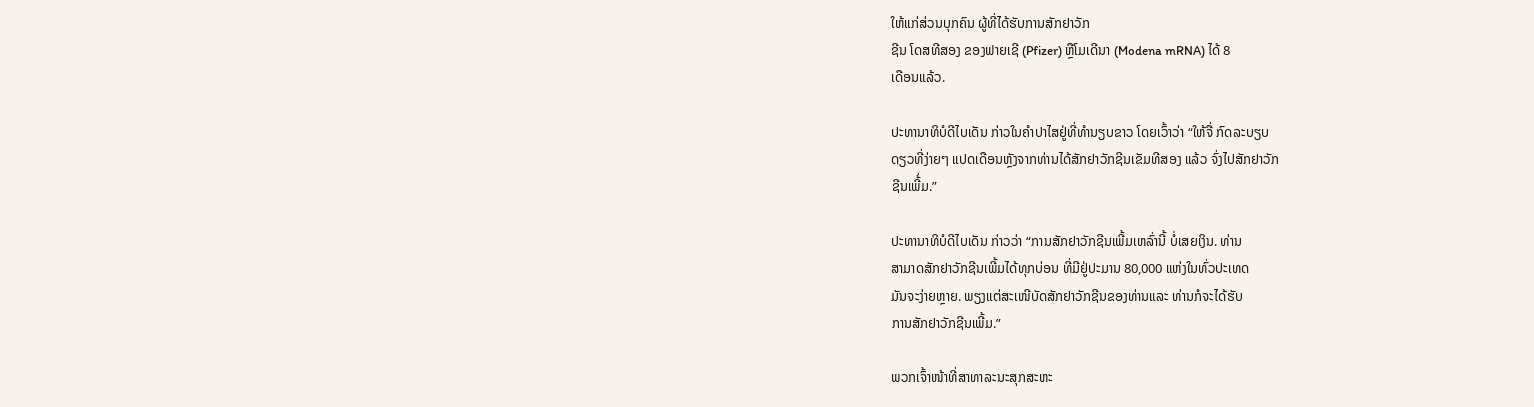ໃຫ້ແກ່ສ່ວນບຸກຄົນ ຜູ້ທີ່ໄດ້ຮັບການສັກຢາວັກ
ຊີນ ໂດສທີສອງ ຂອງຟາຍເຊີ (Pfizer) ຫຼືໂມເດີນາ (Modena mRNA) ໄດ້ 8
ເດືອນແລ້ວ.

ປະທານາທິບໍດີໄບເດັນ ກ່າວໃນຄຳປາໄສຢູ່ທີ່ທຳນຽບຂາວ ໂດຍເວົ້າວ່າ “ໃຫ້ຈື່ ກົດລະບຽບ
ດຽວທີ່ງ່າຍໆ ແປດເດືອນຫຼັງຈາກທ່ານໄດ້ສັກຢາວັກຊີນເຂັມທີສອງ ແລ້ວ ຈົ່ງໄປສັກຢາວັກ
ຊີນເພີ້່ມ.”

ປະທານາທິບໍດີໄບເດັນ ກ່າວວ່າ “ການສັກຢາວັກຊີນເພີ້ມເຫລົ່ານີ້ ບໍ່ເສຍເງິນ. ທ່ານ
ສາມາດສັກຢາວັກຊີນເພີ້ມໄດ້ທຸກບ່ອນ ທີ່ມີຢູ່ປະມານ 80,000 ແຫ່ງໃນທົ່ວປະເທດ
ມັນຈະງ່າຍຫຼາຍ. ພຽງແຕ່ສະເໜີບັດສັກຢາວັກຊີນຂອງທ່ານແລະ ທ່ານກໍຈະໄດ້ຮັບ
ການສັກຢາວັກຊີນເພີ້ມ.”

ພວກເຈົ້າໜ້າທີ່ສາທາລະນະສຸກສະຫະ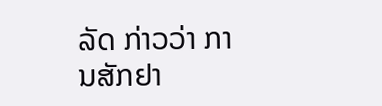ລັດ ກ່າວວ່າ ການສັກຢາ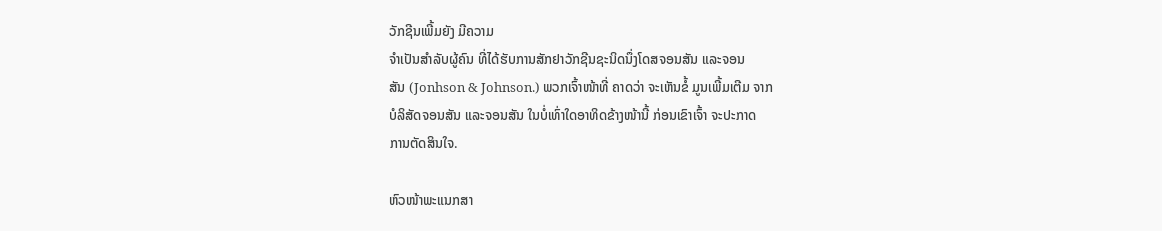ວັກຊີນເພີ້ມຍັງ ມີຄວາມ
ຈຳເປັນສຳລັບຜູ້ຄົນ ທີ່ໄດ້ຮັບການສັກຢາວັກຊີນຊະນິດນຶ່ງໂດສຈອນສັນ ແລະຈອນ
ສັນ (Jonhson & Johnson.) ພວກເຈົ້າໜ້າທີ່ ຄາດວ່າ ຈະເຫັນຂໍ້ ມູນເພີ້ມເຕີມ ຈາກ
ບໍລິສັດຈອນສັນ ແລະຈອນສັນ ໃນບໍ່ເທົ່າໃດອາທິດຂ້າງໜ້ານີ້ ກ່ອນເຂົາເຈົ້າ ຈະປະກາດ
ການຕັດສິນໃຈ.

ຫົວໜ້າພະແນກສາ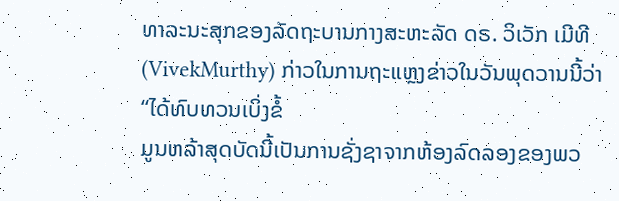ທາລະນະສຸກຂອງລັດຖະບານກາງສະຫະລັດ ດຣ. ວິເວັກ ເມີທີ
(VivekMurthy) ກ່າວໃນການຖະແຫຼງຂ່າວໃນວັນພຸດວານນີ້ວ່າ “ໄດ້ທົບທວນເບິ່ງຂໍ້
ມູນຫລ້າສຸດບັດນີ້ເປັນການຊັ່ງຊາຈາກຫ້ອງລົດລອງຂອງພວ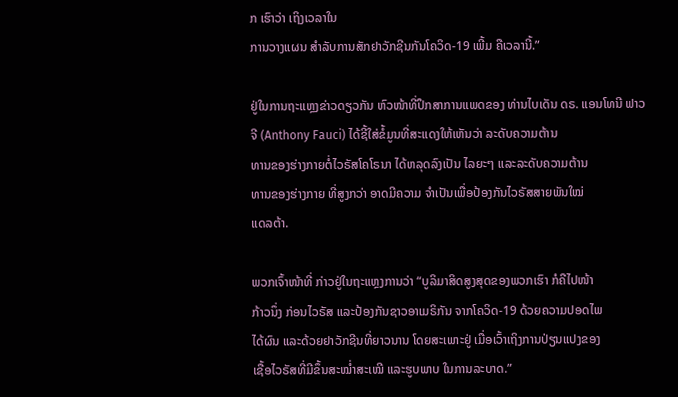ກ ເຮົາວ່າ ເຖິງເວລາໃນ
ການວາງແຜນ ສໍາລັບການສັກຢາວັກຊີນກັນໂຄວິດ-19 ເພີ້ມ ຄືເວລານີ້.”

ຢູ່ໃນການຖະແຫຼງຂ່າວດຽວກັນ ຫົວໜ້າທີ່ປຶກສາການແພດຂອງ ທ່ານໄບເດັນ ດຣ. ແອນໂທນີ ຟາວຈີ (Anthony Fauci) ໄດ້ຊີ້ໃສ່ຂໍ້ມູນທີ່ສະແດງໃຫ້ເຫັນວ່າ ລະດັບຄວາມຕ້ານ
ທານຂອງຮ່າງກາຍຕໍ່ໄວຣັສໂຄໂຣນາ ໄດ້ຫລຸດລົງເປັນ ໄລຍະໆ ແລະລະດັບຄວາມຕ້ານ
ທານຂອງຮ່າງກາຍ ທີ່ສູງກວ່າ ອາດມີຄວາມ ຈຳເປັນເພື່ອປ້ອງກັນໄວຣັສສາຍພັນໃໝ່
ແດລຕ້າ.

ພວກເຈົ້າໜ້າທີ່ ກ່າວຢູ່ໃນຖະແຫຼງການວ່າ “ບູລິມາສິດສູງສຸດຂອງພວກເຮົາ ກໍຄືໄປໜ້າ
ກ້າວນຶ່ງ ກ່ອນໄວຣັສ ແລະປ້ອງກັນຊາວອາເມຣິກັນ ຈາກໂຄວິດ-19 ດ້ວຍຄວາມປອດໄພ
ໄດ້ຜົນ ແລະດ້ວຍຢາວັກຊີນທີ່ຍາວນານ ໂດຍສະເພາະຢູ່ ເມື່ອເວົ້າເຖິງການປ່ຽນແປງຂອງ
ເຊື້ອໄວຣັສທີ່ມີຂຶ້ນສະໝໍ່າສະເໝີ ແລະຮູບພາບ ໃນການລະບາດ.”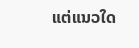ແຕ່ແນວໃດ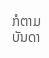ກໍຕາມ ບັນດາ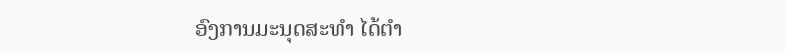ອົງການມະນຸດສະທຳ ໄດ້ຕຳ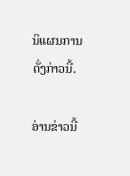ນິແຜນການດັ່ງກ່າວນີ້.

ອ່ານຂ່າວນີ້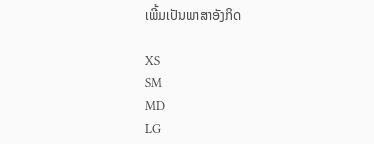ເພີ້ມເປັນພາສາອັງກິດ

XS
SM
MD
LG